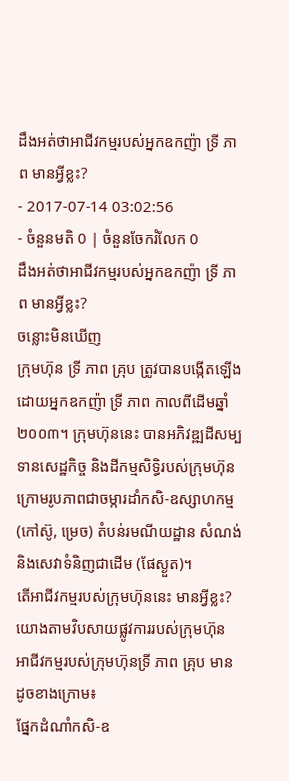ដឹងអត់ថាអាជីវកម្មរបស់អ្នកឧកញ៉ា ទ្រី ភាព មានអ្វីខ្លះ?
- 2017-07-14 03:02:56
- ចំនួនមតិ 0 | ចំនួនចែករំលែក 0
ដឹងអត់ថាអាជីវកម្មរបស់អ្នកឧកញ៉ា ទ្រី ភាព មានអ្វីខ្លះ?
ចន្លោះមិនឃើញ
ក្រុមហ៊ុន ទ្រី ភាព គ្រុប ត្រូវបានបង្កើតឡើងដោយអ្នកឧកញ៉ា ទ្រី ភាព កាលពីដើមឆ្នាំ២០០៣។ ក្រុមហ៊ុននេះ បានអភិវឌ្ឍដីសម្បទានសេដ្ឋកិច្ច និងដីកម្មសិទ្ធិរបស់ក្រុមហ៊ុន ក្រោមរូបភាពជាចម្ការដាំកសិ-ឧស្សាហកម្ម (កៅស៊ូ, ម្រេច) តំបន់រមណីយដ្ឋាន សំណង់ និងសេវាទំនិញជាដើម (ផែស្ងួត)។
តើអាជីវកម្មរបស់ក្រុមហ៊ុននេះ មានអ្វីខ្លះ? យោងតាមវិបសាយផ្លូវការរបស់ក្រុមហ៊ុន អាជីវកម្មរបស់ក្រុមហ៊ុនទ្រី ភាព គ្រុប មានដូចខាងក្រោម៖
ផ្នែកដំណាំកសិ-ឧ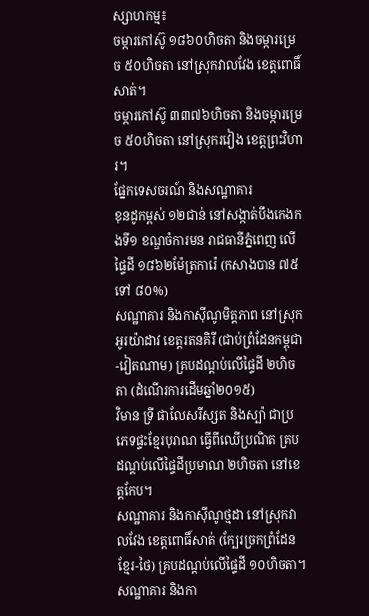ស្សាហកម្ម៖
ចម្ការកៅស៊ូ ១៨៦០ហិចតា និងចម្ការម្រេច ៥០ហិចតា នៅស្រុកវាលវែង ខេត្តពោធិ៍សាត់។
ចម្ការកៅស៊ូ ៣៣៧៦ហិចតា និងចម្ការម្រេច ៥០ហិចតា នៅស្រុករវៀង ខេត្តព្រះវិហារ។
ផ្នែកទេសចរណ៍ និងសណ្ឋាគារ
ខុនដូកម្ពស់ ១២ជាន់ នៅសង្កាត់បឹងកេងកងទី១ ខណ្ឌចំការមន រាជធានីភ្នំពេញ លើផ្ទៃដី ១៨៦២ម៉ែត្រការ៉េ (កសាងបាន ៧៥ ទៅ ៨០%)
សណ្ឋាគារ និងកាស៊ីណូមិត្តភាព នៅស្រុកអូរយ៉ាដាវ ខេត្តរតនគិរី (ជាប់ព្រំដែនកម្ពុជា-វៀតណាម) គ្របដណ្ដប់លើផ្ទៃដី ២ហិចតា (ដំណើរការដើមឆ្នាំ២០១៥)
វិមាន ទី្រ ផាលែសរីស្សត និងស្ប៉ា ជាប្រភេទផ្ទះខ្មែរបុរាណ ធ្វើពីឈើប្រណិត គ្របដណ្ដប់លើផ្ទៃដីប្រមាណ ២ហិចតា នៅខេត្តកែប។
សណ្ឋាគារ និងកាស៊ីណូថ្មដា នៅស្រុកវាលវែង ខេត្តពោធិ៍សាត់ (ក្បែរច្រកព្រំដែនខ្មែរ-ថៃ) គ្របដណ្ដប់លើផ្ទៃដី ១០ហិចតា។
សណ្ឋាគារ និងកា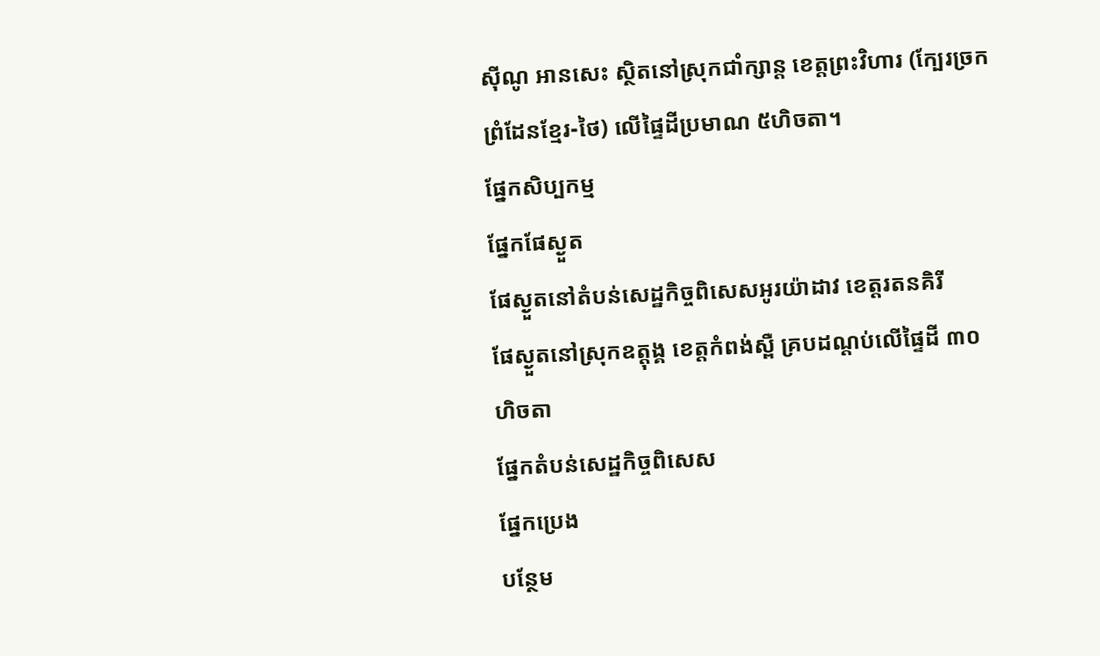ស៊ីណូ អានសេះ ស្ថិតនៅស្រុកជាំក្សាន្ត ខេត្តព្រះវិហារ (ក្បែរច្រកព្រំដែនខ្មែរ-ថៃ) លើផ្ទៃដីប្រមាណ ៥ហិចតា។
ផ្នែកសិប្បកម្ម
ផ្នែកផែស្ងួត
ផែស្ងួតនៅតំបន់សេដ្ឋកិច្ចពិសេសអូរយ៉ាដាវ ខេត្តរតនគិរី
ផែស្ងួតនៅស្រុកឧត្តុង្គ ខេត្តកំពង់ស្ពឺ គ្របដណ្ដប់លើផ្ទៃដី ៣០ហិចតា
ផ្នែកតំបន់សេដ្ឋកិច្ចពិសេស
ផ្នែកប្រេង
បន្ថែម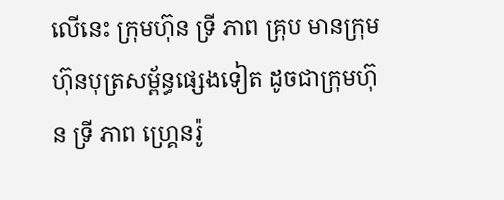លើនេះ ក្រុមហ៊ុន ទ្រី ភាព គ្រុប មានក្រុមហ៊ុនបុត្រសម្ព័ន្ធផ្សេងទៀត ដូចជាក្រុមហ៊ុន ទ្រី ភាព ហ្រ្គេនរ៉ូ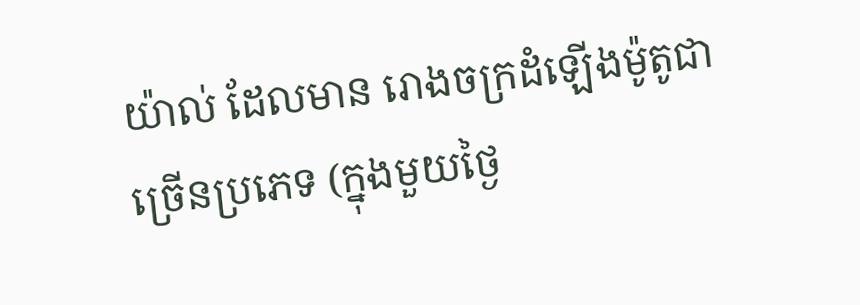យ៉ាល់ ដែលមាន រោងចក្រដំឡើងម៉ូតូជាច្រើនប្រភេទ (ក្នុងមួយថ្ងៃ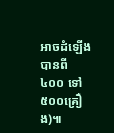អាចដំឡើងបានពី ៤០០ ទៅ ៥០០គ្រឿង)៕